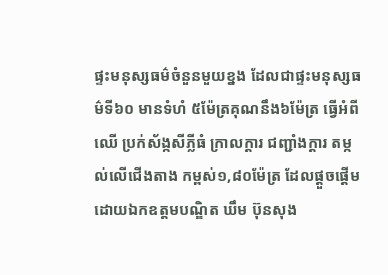ផ្ទះមនុស្សធម៌ចំនួនមួយខ្នង ដែលជាផ្ទះមនុស្សធម៌ទី៦០ មានទំហំ ៥ម៉ែត្រគុណនឹង៦ម៉ែត្រ ធ្វើអំពីឈើ ប្រក់ស័ង្កសីភ្លីធំ ក្រាលក្ដារ ជញ្ជាំងក្ដារ តម្កល់លើជើងតាង កម្ពស់១,៨០ម៉ែត្រ ដែលផ្ដួចផ្ដើមដោយឯកឧត្តមបណ្ឌិត ឃឹម ប៊ុនសុង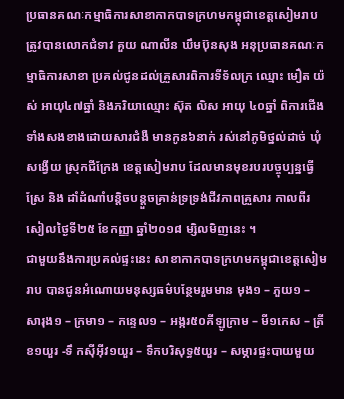ប្រធានគណៈកម្មាធិការសាខាកាកបាទក្រហមកម្ពុជាខេត្តសៀមរាប ត្រូវបានលោកជំទាវ គួយ ណាលីន ឃឹមប៊ុនសុង អនុប្រធានគណៈកម្មាធិការសាខា ប្រគល់ជូនដល់គ្រួសារពិការទីទ័លក្រ ឈ្មោះ មឿត យ៉ស់ អាយុ៤៧ឆ្នាំ និងភរិយាឈ្មោះ ស៊ុត លិស អាយុ ៤០ឆ្នាំ ពិការជើងទាំងសងខាងដោយសារជំងឺ មានកូន៦នាក់ រស់នៅភូមិថ្នល់ដាច់ ឃុំសង្វើយ ស្រុកជីក្រែង ខេត្តសៀមរាប ដែលមានមុខរបរបច្ចុប្បន្នធ្វើស្រែ និង ដាំដំណាំបន្ដិចបន្ដួចគ្រាន់ទ្រទ្រង់ជីវភាពគ្រួសារ កាលពីរសៀលថ្ងៃទី២៥ ខែកញ្ញា ឆ្នាំ២០១៨ ម្សិលមិញនេះ ។
ជាមួយនឹងការប្រគល់ផ្ទះនេះ សាខាកាកបាទក្រហមកម្ពុជាខេត្តសៀមរាប បានជូនអំណោយមនុស្សធម៌បន្ថែមរួមមាន មុង១ – ភួយ១ – សារុង១ – ក្រមា១ – កន្ទេល១ – អង្ករ៥០គីឡូក្រាម – មី១កេស – ត្រីខ១យួរ -ទឹ កស៊ីអ៊ីវ១យួរ – ទឹកបរិសុទ្ធ៥យួរ – សម្ភារផ្ទះបាយមួយ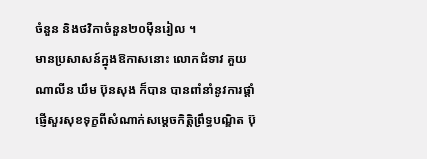ចំនួន និងថវិកាចំនួន២០ម៉ឺនរៀល ។
មានប្រសាសន៍ក្នុងឱកាសនោះ លោកជំទាវ គួយ ណាលីន ឃឹម ប៊ុនសុង ក៏បាន បានពាំនាំនូវការផ្ដាំផ្ញើសួរសុខទុក្ខពីសំណាក់សម្ដេចកិត្តិព្រឹទ្ធបណ្ឌិត ប៊ុ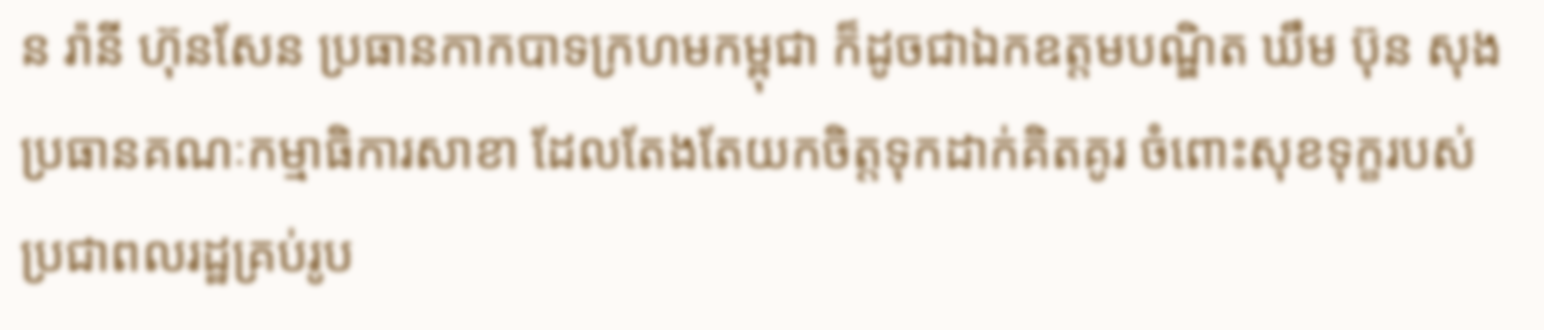ន រ៉ានី ហ៊ុនសែន ប្រធានកាកបាទក្រហមកម្ពុជា ក៏ដូចជាឯកឧត្តមបណ្ឌិត ឃឹម ប៊ុន សុង ប្រធានគណៈកម្មាធិការសាខា ដែលតែងតែយកចិត្តទុកដាក់គិតគូរ ចំពោះសុខទុក្ខរបស់ប្រជាពលរដ្ឋគ្រប់រូប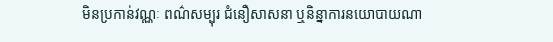មិនប្រកាន់វណ្ណៈ ពណ៌សម្បុរ ជំនឿសាសនា ឬនិន្នាការនយោបាយណា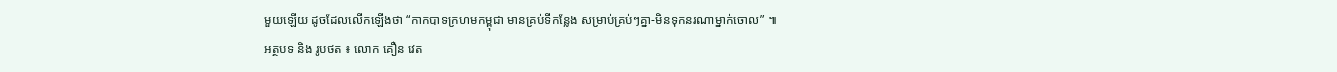មួយឡើយ ដូចដែលលើកឡើងថា “កាកបាទក្រហមកម្ពុជា មានគ្រប់ទីកន្លែង សម្រាប់គ្រប់ៗគ្នា-មិនទុកនរណាម្នាក់ចោល” ៕
អត្ថបទ និង រូបថត ៖ លោក គឿន វេត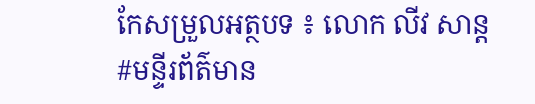កែសម្រួលអត្ថបទ ៖ លោក លីវ សាន្ត
#មន្ទីរព័ត៌មាន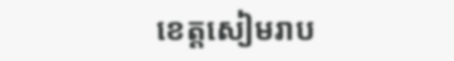ខេត្តសៀមរាប